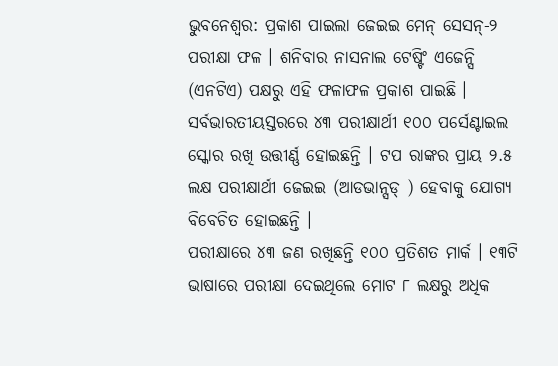ଭୁବନେଶ୍ବର: ପ୍ରକାଶ ପାଇଲା ଜେଇଇ ମେନ୍ ସେସନ୍-୨ ପରୀକ୍ଷା ଫଳ । ଶନିବାର ନାସନାଲ ଟେଷ୍ଟିଂ ଏଜେନ୍ସି (ଏନଟିଏ) ପକ୍ଷରୁ ଏହି ଫଳାଫଳ ପ୍ରକାଶ ପାଇଛି । ସର୍ବଭାରତୀୟସ୍ତରରେ ୪୩ ପରୀକ୍ଷାର୍ଥୀ ୧୦୦ ପର୍ସେଣ୍ଟାଇଲ ସ୍କୋର ରଖି ଉତ୍ତୀର୍ଣ୍ଣ ହୋଇଛନ୍ତି । ଟପ ରାଙ୍କର ପ୍ରାୟ ୨.୫ ଲକ୍ଷ ପରୀକ୍ଷାର୍ଥୀ ଜେଇଇ (ଆଡଭାନ୍ସଡ୍ ) ହେବାକୁ ଯୋଗ୍ୟ ବିବେଚିତ ହୋଇଛନ୍ତି ।
ପରୀକ୍ଷାରେ ୪୩ ଜଣ ରଖିଛନ୍ତି ୧୦୦ ପ୍ରତିଶତ ମାର୍କ । ୧୩ଟି ଭାଷାରେ ପରୀକ୍ଷା ଦେଇଥିଲେ ମୋଟ ୮ ଲକ୍ଷରୁ ଅଧିକ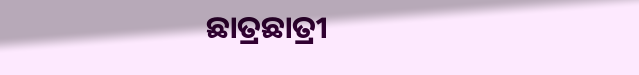ଛାତ୍ରଛାତ୍ରୀ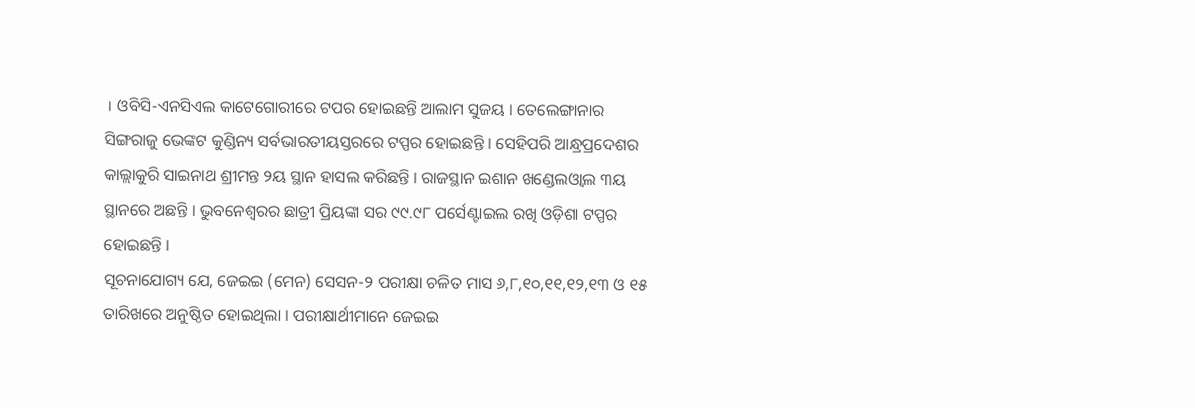। ଓବିସି-ଏନସିଏଲ କାଟେଗୋରୀରେ ଟପର ହୋଇଛନ୍ତି ଆଲାମ ସୁଜୟ । ତେଲେଙ୍ଗାନାର ସିଙ୍ଗରାଜୁ ଭେଙ୍କଟ କୁଣ୍ଡିନ୍ୟ ସର୍ବଭାରତୀୟସ୍ତରରେ ଟପ୍ପର ହୋଇଛନ୍ତି । ସେହିପରି ଆନ୍ଧ୍ରପ୍ରଦେଶର କାଲ୍ଲାକୁରି ସାଇନାଥ ଶ୍ରୀମନ୍ତ ୨ୟ ସ୍ଥାନ ହାସଲ କରିଛନ୍ତି । ରାଜସ୍ଥାନ ଇଶାନ ଖଣ୍ଡେଲଓ୍ବାଲ ୩ୟ ସ୍ଥାନରେ ଅଛନ୍ତି । ଭୁବନେଶ୍ବରର ଛାତ୍ରୀ ପ୍ରିୟଙ୍କା ସର ୯୯.୯୮ ପର୍ସେଣ୍ଟାଇଲ ରଖି ଓଡ଼ିଶା ଟପ୍ପର ହୋଇଛନ୍ତି ।
ସୂଚନାଯୋଗ୍ୟ ଯେ, ଜେଇଇ (ମେନ) ସେସନ-୨ ପରୀକ୍ଷା ଚଳିତ ମାସ ୬,୮,୧୦,୧୧,୧୨,୧୩ ଓ ୧୫ ତାରିଖରେ ଅନୁଷ୍ଠିତ ହୋଇଥିଲା । ପରୀକ୍ଷାର୍ଥୀମାନେ ଜେଇଇ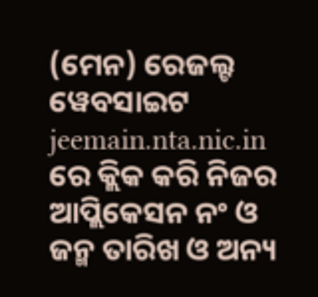(ମେନ) ରେଜଲ୍ଟ ୱେବସାଇଟ jeemain.nta.nic.in ରେ କ୍ଲିକ କରି ନିଜର ଆପ୍ଲିକେସନ ନଂ ଓ ଜନ୍ମ ତାରିଖ ଓ ଅନ୍ୟ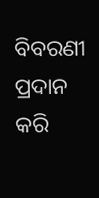ବିବରଣୀ ପ୍ରଦାନ କରି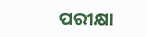ପରୀକ୍ଷା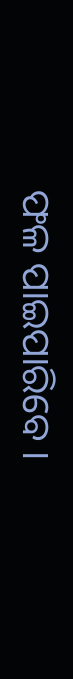ଫଳ ପାଇପାରିବେ ।